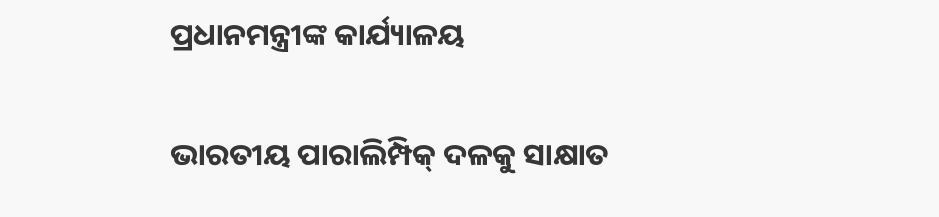ପ୍ରଧାନମନ୍ତ୍ରୀଙ୍କ କାର୍ଯ୍ୟାଳୟ

ଭାରତୀୟ ପାରାଲିମ୍ପିକ୍ ଦଳକୁ ସାକ୍ଷାତ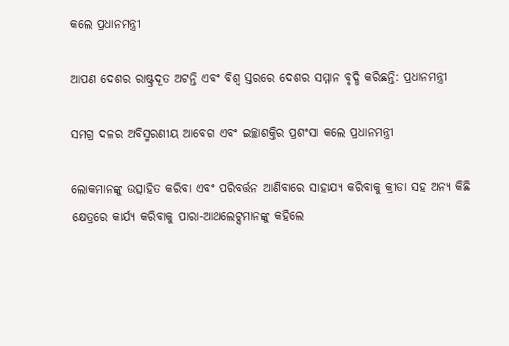କଲେ ପ୍ରଧାନମନ୍ତ୍ରୀ

ଆପଣ ଦେଶର ରାଷ୍ଟ୍ରଦୂତ ଅଟନ୍ତି ଏବଂ ବିଶ୍ୱ ସ୍ତରରେ ଦେଶର ସମ୍ମାନ ବୃଦ୍ଧି କରିଛନ୍ତି: ପ୍ରଧାନମନ୍ତ୍ରୀ

ସମଗ୍ର ଦଳର ଅବିସ୍ମରଣୀୟ ଆବେଗ ଏବଂ ଇଚ୍ଛାଶକ୍ତିର ପ୍ରଶଂସା କଲେ ପ୍ରଧାନମନ୍ତ୍ରୀ

ଲୋକମାନଙ୍କୁ ଉତ୍ସାହିତ କରିବା ଏବଂ ପରିବର୍ତ୍ତନ ଆଣିବାରେ ସାହାଯ୍ୟ କରିବାକୁ କ୍ରୀଡା ସହ ଅନ୍ୟ କିଛି କ୍ଷେତ୍ରରେ କାର୍ଯ୍ୟ କରିବାକୁ ପାରା-ଆଥଲେଟ୍ସମାନଙ୍କୁ କହିଲେ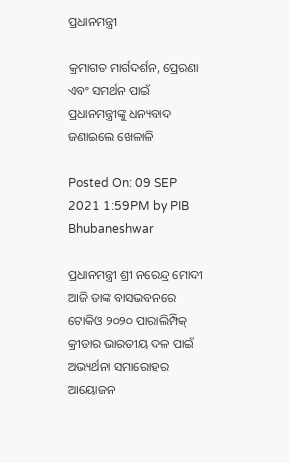ପ୍ରଧାନମନ୍ତ୍ରୀ

କ୍ରମାଗତ ମାର୍ଗଦର୍ଶନ, ପ୍ରେରଣା ଏବଂ ସମର୍ଥନ ପାଇଁ ପ୍ରଧାନମନ୍ତ୍ରୀଙ୍କୁ ଧନ୍ୟବାଦ ଜଣାଇଲେ ଖେଳାଳି

Posted On: 09 SEP 2021 1:59PM by PIB Bhubaneshwar

ପ୍ରଧାନମନ୍ତ୍ରୀ ଶ୍ରୀ ନରେନ୍ଦ୍ର ମୋଦୀ ଆଜି ତାଙ୍କ ବାସଭବନରେ ଟୋକିଓ ୨୦୨୦ ପାରାଲିମ୍ପିକ୍ କ୍ରୀଡାର ଭାରତୀୟ ଦଳ ପାଇଁ ଅଭ୍ୟର୍ଥନା ସମାରୋହର ଆୟୋଜନ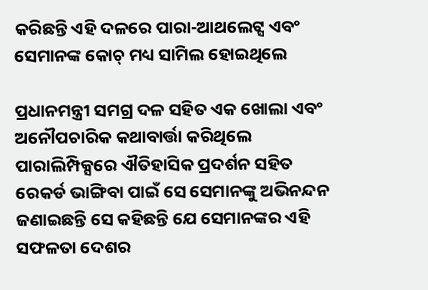କରିଛନ୍ତି ଏହି ଦଳରେ ପାରା-ଆଥଲେଟ୍ସ ଏବଂ ସେମାନଙ୍କ କୋଚ୍ ମଧ୍ୟ ସାମିଲ ହୋଇଥିଲେ

ପ୍ରଧାନମନ୍ତ୍ରୀ ସମଗ୍ର ଦଳ ସହିତ ଏକ ଖୋଲା ଏବଂ ଅନୌପଚାରିକ କଥାବାର୍ତ୍ତା କରିଥିଲେ ପାରାଲିମ୍ପିକ୍ସରେ ଐତିହାସିକ ପ୍ରଦର୍ଶନ ସହିତ ରେକର୍ଡ ଭାଙ୍ଗିବା ପାଇଁ ସେ ସେମାନଙ୍କୁ ଅଭିନନ୍ଦନ ଜଣାଇଛନ୍ତି ସେ କହିଛନ୍ତି ଯେ ସେମାନଙ୍କର ଏହି ସଫଳତା ଦେଶର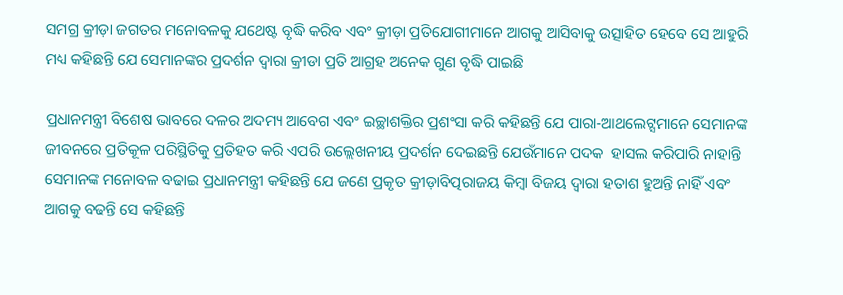ସମଗ୍ର କ୍ରୀଡ଼ା ଜଗତର ମନୋବଳକୁ ଯଥେଷ୍ଟ ବୃଦ୍ଧି କରିବ ଏବଂ କ୍ରୀଡ଼ା ପ୍ରତିଯୋଗୀମାନେ ଆଗକୁ ଆସିବାକୁ ଉତ୍ସାହିତ ହେବେ ସେ ଆହୁରି ମଧ୍ୟ କହିଛନ୍ତି ଯେ ସେମାନଙ୍କର ପ୍ରଦର୍ଶନ ଦ୍ୱାରା କ୍ରୀଡା ପ୍ରତି ଆଗ୍ରହ ଅନେକ ଗୁଣ ବୃଦ୍ଧି ପାଇଛି

ପ୍ରଧାନମନ୍ତ୍ରୀ ବିଶେଷ ଭାବରେ ଦଳର ଅଦମ୍ୟ ଆବେଗ ଏବଂ ଇଚ୍ଛାଶକ୍ତିର ପ୍ରଶଂସା କରି କହିଛନ୍ତି ଯେ ପାରା-ଆଥଲେଟ୍ସମାନେ ସେମାନଙ୍କ ଜୀବନରେ ପ୍ରତିକୂଳ ପରିସ୍ଥିତିକୁ ପ୍ରତିହତ କରି ଏପରି ଉଲ୍ଲେଖନୀୟ ପ୍ରଦର୍ଶନ ଦେଇଛନ୍ତି ଯେଉଁମାନେ ପଦକ  ହାସଲ କରିପାରି ନାହାନ୍ତି ସେମାନଙ୍କ ମନୋବଳ ବଢାଇ ପ୍ରଧାନମନ୍ତ୍ରୀ କହିଛନ୍ତି ଯେ ଜଣେ ପ୍ରକୃତ କ୍ରୀଡ଼ାବିତ୍ପରାଜୟ କିମ୍ବା ବିଜୟ ଦ୍ୱାରା ହତାଶ ହୁଅନ୍ତି ନାହିଁ ଏବଂ ଆଗକୁ ବଢନ୍ତି ସେ କହିଛନ୍ତି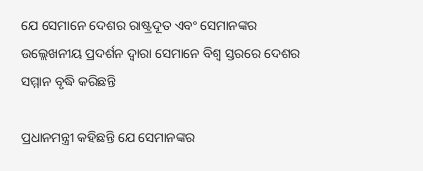ଯେ ସେମାନେ ଦେଶର ରାଷ୍ଟ୍ରଦୂତ ଏବଂ ସେମାନଙ୍କର ଉଲ୍ଲେଖନୀୟ ପ୍ରଦର୍ଶନ ଦ୍ୱାରା ସେମାନେ ବିଶ୍ୱ ସ୍ତରରେ ଦେଶର ସମ୍ମାନ ବୃଦ୍ଧି କରିଛନ୍ତି

ପ୍ରଧାନମନ୍ତ୍ରୀ କହିଛନ୍ତି ଯେ ସେମାନଙ୍କର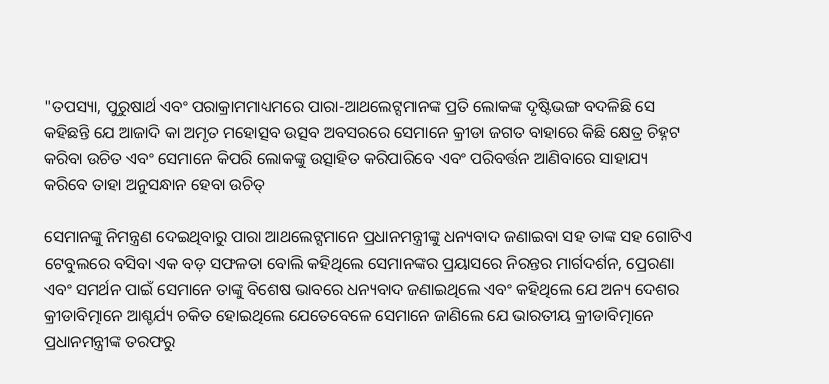"ତପସ୍ୟା, ପୁରୁଷାର୍ଥ ଏବଂ ପରାକ୍ରାମମାଧ୍ୟମରେ ପାରା-ଆଥଲେଟ୍ସମାନଙ୍କ ପ୍ରତି ଲୋକଙ୍କ ଦୃଷ୍ଟିଭଙ୍ଗ ବଦଳିଛି ସେ କହିଛନ୍ତି ଯେ ଆଜାଦି କା ଅମୃତ ମହୋତ୍ସବ ଉତ୍ସବ ଅବସରରେ ସେମାନେ କ୍ରୀଡା ଜଗତ ବାହାରେ କିଛି କ୍ଷେତ୍ର ଚିହ୍ନଟ କରିବା ଉଚିତ ଏବଂ ସେମାନେ କିପରି ଲୋକଙ୍କୁ ଉତ୍ସାହିତ କରିପାରିବେ ଏବଂ ପରିବର୍ତ୍ତନ ଆଣିବାରେ ସାହାଯ୍ୟ କରିବେ ତାହା ଅନୁସନ୍ଧାନ ହେବା ଉଚିତ୍

ସେମାନଙ୍କୁ ନିମନ୍ତ୍ରଣ ଦେଇଥିବାରୁ ପାରା ଆଥଲେଟ୍ସମାନେ ପ୍ରଧାନମନ୍ତ୍ରୀଙ୍କୁ ଧନ୍ୟବାଦ ଜଣାଇବା ସହ ତାଙ୍କ ସହ ଗୋଟିଏ ଟେବୁଲରେ ବସିବା ଏକ ବଡ଼ ସଫଳତା ବୋଲି କହିଥିଲେ ସେମାନଙ୍କର ପ୍ରୟାସରେ ନିରନ୍ତର ମାର୍ଗଦର୍ଶନ, ପ୍ରେରଣା ଏବଂ ସମର୍ଥନ ପାଇଁ ସେମାନେ ତାଙ୍କୁ ବିଶେଷ ଭାବରେ ଧନ୍ୟବାଦ ଜଣାଇଥିଲେ ଏବଂ କହିଥିଲେ ଯେ ଅନ୍ୟ ଦେଶର କ୍ରୀଡାବିତ୍ମାନେ ଆଶ୍ଚର୍ଯ୍ୟ ଚକିତ ହୋଇଥିଲେ ଯେତେବେଳେ ସେମାନେ ଜାଣିଲେ ଯେ ଭାରତୀୟ କ୍ରୀଡାବିତ୍ମାନେ ପ୍ରଧାନମନ୍ତ୍ରୀଙ୍କ ତରଫରୁ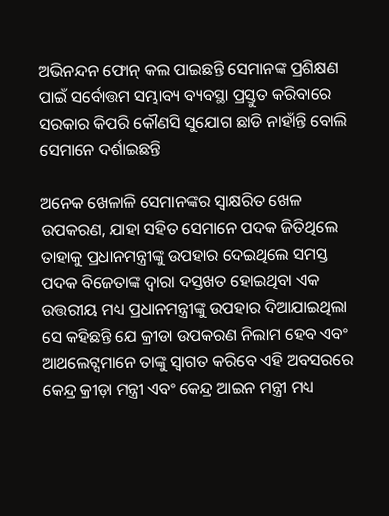ଅଭିନନ୍ଦନ ଫୋନ୍ କଲ ପାଇଛନ୍ତି ସେମାନଙ୍କ ପ୍ରଶିକ୍ଷଣ ପାଇଁ ସର୍ବୋତ୍ତମ ସମ୍ଭାବ୍ୟ ବ୍ୟବସ୍ଥା ପ୍ରସ୍ତୁତ କରିବାରେ ସରକାର କିପରି କୌଣସି ସୁଯୋଗ ଛାଡି ନାହାଁନ୍ତି ବୋଲି ସେମାନେ ଦର୍ଶାଇଛନ୍ତି

ଅନେକ ଖେଳାଳି ସେମାନଙ୍କର ସ୍ୱାକ୍ଷରିତ ଖେଳ ଉପକରଣ, ଯାହା ସହିତ ସେମାନେ ପଦକ ଜିତିଥିଲେ ତାହାକୁ ପ୍ରଧାନମନ୍ତ୍ରୀଙ୍କୁ ଉପହାର ଦେଇଥିଲେ ସମସ୍ତ ପଦକ ବିଜେତାଙ୍କ ଦ୍ୱାରା ଦସ୍ତଖତ ହୋଇଥିବା ଏକ ଉତ୍ତରୀୟ ମଧ୍ୟ ପ୍ରଧାନମନ୍ତ୍ରୀଙ୍କୁ ଉପହାର ଦିଆଯାଇଥିଲା ସେ କହିଛନ୍ତି ଯେ କ୍ରୀଡା ଉପକରଣ ନିଲାମ ହେବ ଏବଂ ଆଥଲେଟ୍ସମାନେ ତାଙ୍କୁ ସ୍ୱାଗତ କରିବେ ଏହି ଅବସରରେ କେନ୍ଦ୍ର କ୍ରୀଡ଼ା ମନ୍ତ୍ରୀ ଏବଂ କେନ୍ଦ୍ର ଆଇନ ମନ୍ତ୍ରୀ ମଧ୍ୟ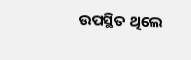ଉପସ୍ଥିତ ଥିଲେ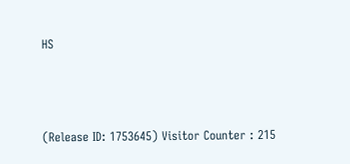HS



(Release ID: 1753645) Visitor Counter : 215